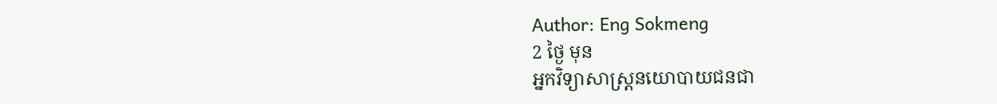Author: Eng Sokmeng
2 ថ្ងៃ មុន
អ្នកវិទ្យាសាស្ត្រនយោបាយជនជា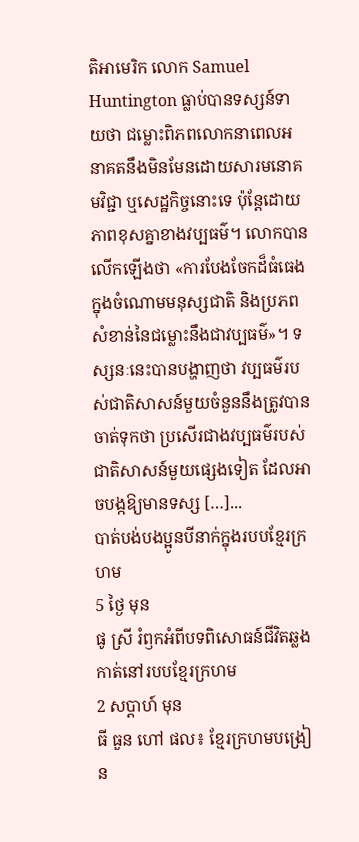តិអាមេរិក លោក Samuel Huntington ធ្លាប់បានទស្សន៍ទាយថា ជម្លោះពិភពលោកនាពេលអនាគតនឹងមិនមែនដោយសារមនោគមវិជ្ជា ឬសេដ្ឋកិច្ចនោះទេ ប៉ុន្តែដោយភាពខុសគ្នាខាងវប្បធម៌។ លោកបានលើកឡើងថា «ការបែងចែកដ៏ធំធេងក្នុងចំណោមមនុស្សជាតិ និងប្រភពសំខាន់នៃជម្លោះនឹងជាវប្បធម៌»។ ទស្សនៈនេះបានបង្ហាញថា វប្បធម៌របស់ជាតិសាសន៍មួយចំនួននឹងត្រូវបានចាត់ទុកថា ប្រសើរជាងវប្បធម៌របស់ជាតិសាសន៍មួយផ្សេងទៀត ដែលអាចបង្កឱ្យមានទស្ស […]...
បាត់បង់បងប្អូនបីនាក់ក្នុងរបបខ្មែរក្រហម
5 ថ្ងៃ មុន
ផូ ស្រី រំឭកអំពីបទពិសោធន៍ជីវិតឆ្លងកាត់នៅរបបខ្មែរក្រហម
2 សប្ដាហ៍ មុន
ធី ធួន ហៅ ផល៖ ខ្មែរក្រហមបង្រៀន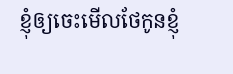ខ្ញុំឲ្យចេះមើលថែកូនខ្ញុំ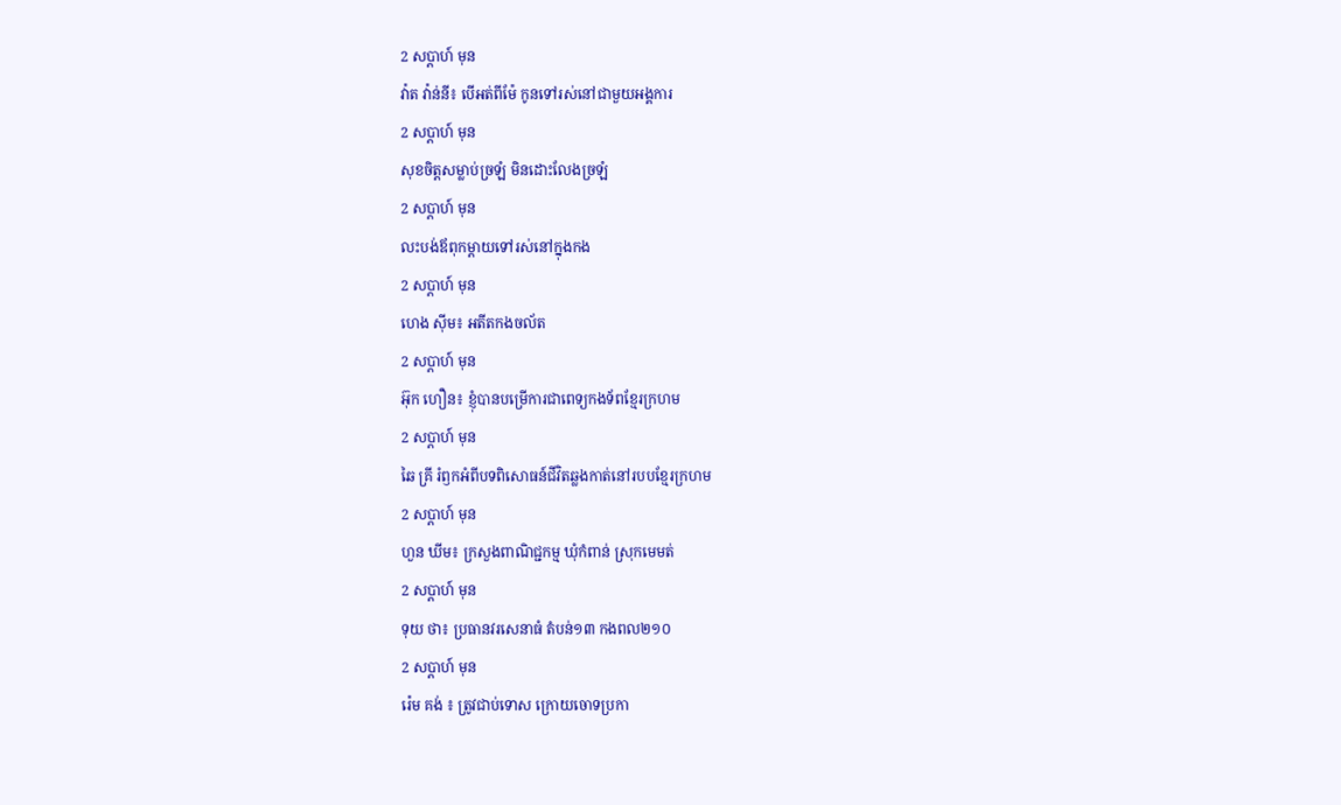2 សប្ដាហ៍ មុន
វ៉ាត វ៉ាន់នី៖ បើអត់ពីម៉ែ កូនទៅរស់នៅជាមួយអង្គការ
2 សប្ដាហ៍ មុន
សុខចិត្តសម្លាប់ច្រឡំ មិនដោះលែងច្រឡំ
2 សប្ដាហ៍ មុន
លះបង់ឪពុកម្ដាយទៅរស់នៅក្នុងកង
2 សប្ដាហ៍ មុន
ហេង ស៊ីម៖ អតីតកងចល័ត
2 សប្ដាហ៍ មុន
អ៊ុក ហឿន៖ ខ្ញុំបានបម្រើការជាពេទ្យកងទ័ពខ្មែរក្រហម
2 សប្ដាហ៍ មុន
ឆៃ គ្រី រំឭកអំពីបទពិសោធន៍ជីវិតឆ្លងកាត់នៅរបបខ្មែរក្រហម
2 សប្ដាហ៍ មុន
ហួន ឃីម៖ ក្រសួងពាណិជ្ជកម្ម ឃុំកំពាន់ ស្រុកមេមត់
2 សប្ដាហ៍ មុន
ទុយ ថា៖ ប្រធានវរសេនាធំ តំបន់១៣ កងពល២១០
2 សប្ដាហ៍ មុន
រ៉េម គង់ ៖ ត្រូវជាប់ទោស ក្រោយចោទប្រកា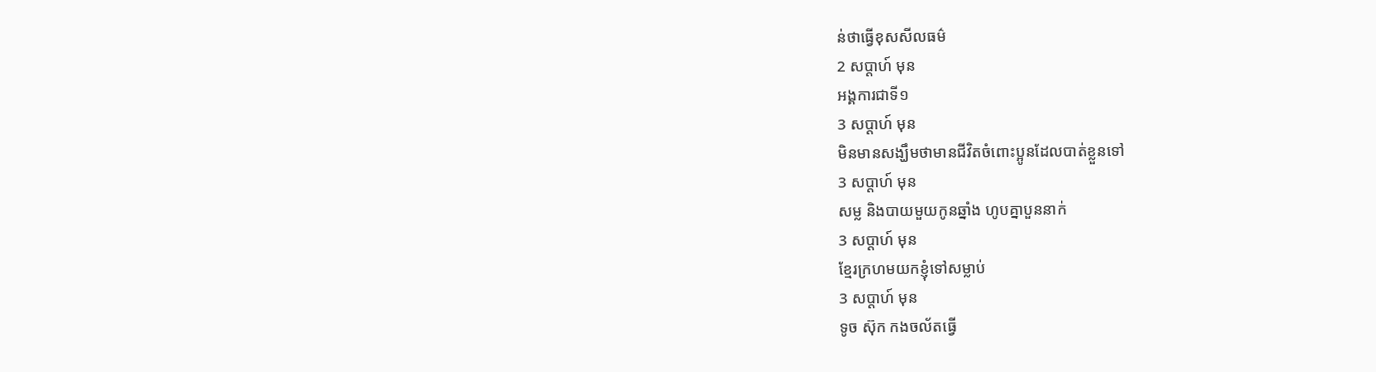ន់ថាធ្វើខុសសីលធម៌
2 សប្ដាហ៍ មុន
អង្គការជាទី១
3 សប្ដាហ៍ មុន
មិនមានសង្ឃឹមថាមានជីវិតចំពោះប្អូនដែលបាត់ខ្លួនទៅ
3 សប្ដាហ៍ មុន
សម្ល និងបាយមួយកូនឆ្នាំង ហូបគ្នាបួននាក់
3 សប្ដាហ៍ មុន
ខ្មែរក្រហមយកខ្ញុំទៅសម្លាប់
3 សប្ដាហ៍ មុន
ទូច ស៊ុក កងចល័តធ្វើ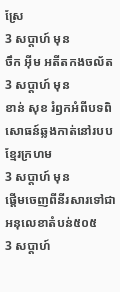ស្រែ
3 សប្ដាហ៍ មុន
ចឹក អ៊ីម អតីតកងចល័ត
3 សប្ដាហ៍ មុន
ខាន់ សុខ រំឭកអំពីបទពិសោធន៍ឆ្លងកាត់នៅរបបខ្មែរក្រហម
3 សប្ដាហ៍ មុន
ផ្ដើមចេញពីនីរសារទៅជា អនុលេខាតំបន់៥០៥
3 សប្ដាហ៍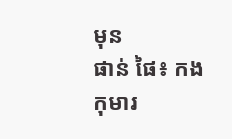មុន
ផាន់ ផៃ៖ កងកុមារ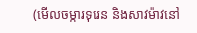(មើលចម្ការទុរេន និងសាវម៉ាវនៅ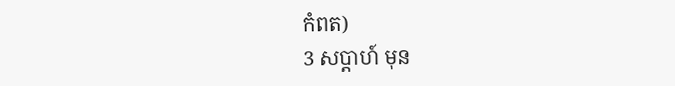កំពត)
3 សប្ដាហ៍ មុន